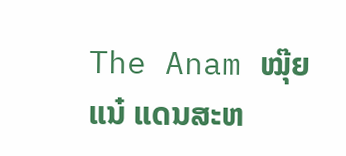The Anam ໝຸ໊ຍແນ໋ ແດນສະຫ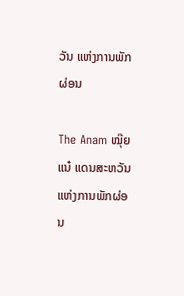ວັນ ແຫ່ງການພັກຜ່ອນ

The Anam ໝຸ໊ຍແນ໋ ແດນສະຫວັນ ແຫ່ງການພັກຜ່ອນ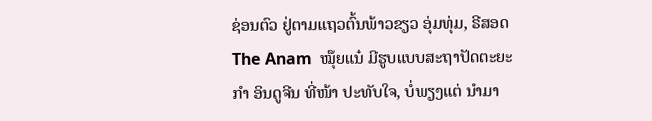ຊ່ອນຕົວ ຢູ່ຕາມແຖວຕົ້ນພ້າວຂຽວ ອຸ່ມທຸ່ມ, ຣີສອດ The Anam  ໝຸ໊ຍແນ໋ ມີຮູບແບບສະຖາປັດຕະຍະກຳ ອິນດູຈີນ ທີ່ໜ້າ ປະທັບໃຈ, ບໍ່ພຽງແຕ່ ນຳມາ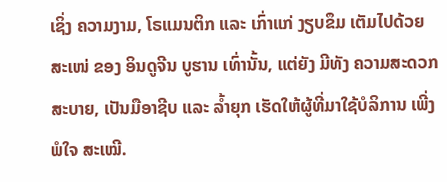ເຊິ່ງ ຄວາມງາມ, ໂຣແມນຕິກ ແລະ ເກົ່າແກ່ ງຽບຂຶມ ເຕັມໄປດ້ວຍ ສະເໜ່ ຂອງ ອິນດູຈີນ ບູຮານ ເທົ່ານັ້ນ, ແຕ່ຍັງ ມີທັງ ຄວາມສະດວກສະບາຍ, ເປັນມືອາຊີບ ແລະ ລໍ້າຍຸກ ເຮັດໃຫ້ຜູ້ທີ່ມາໃຊ້ບໍລິການ ເພີ່ງພໍໃຈ ສະເໝີ.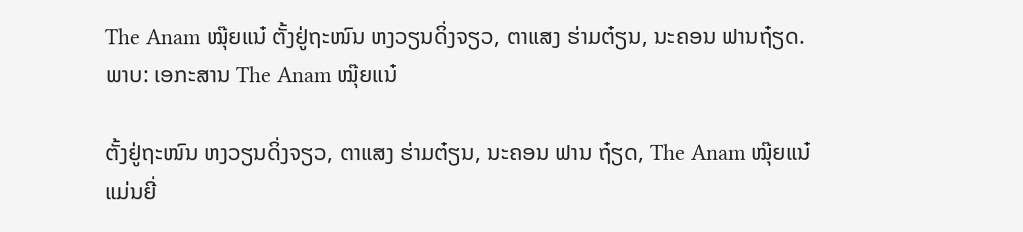The Anam ໝຸ໊ຍແນ໋ ຕັ້ງຢູ່ຖະໜົນ ຫງວຽນດິ່ງຈຽວ, ຕາແສງ ຮ່າມຕ໋ຽນ, ນະຄອນ ຟານຖ໋ຽດ. ພາບ: ເອກະສານ The Anam ໝຸ໊ຍແນ໋

ຕັ້ງຢູ່ຖະໜົນ ຫງວຽນດິ່ງຈຽວ, ຕາແສງ ຮ່າມຕ໋ຽນ, ນະຄອນ ຟານ ຖ໋ຽດ, The Anam ໝຸ໊ຍແນ໋ ແມ່ນຍີ່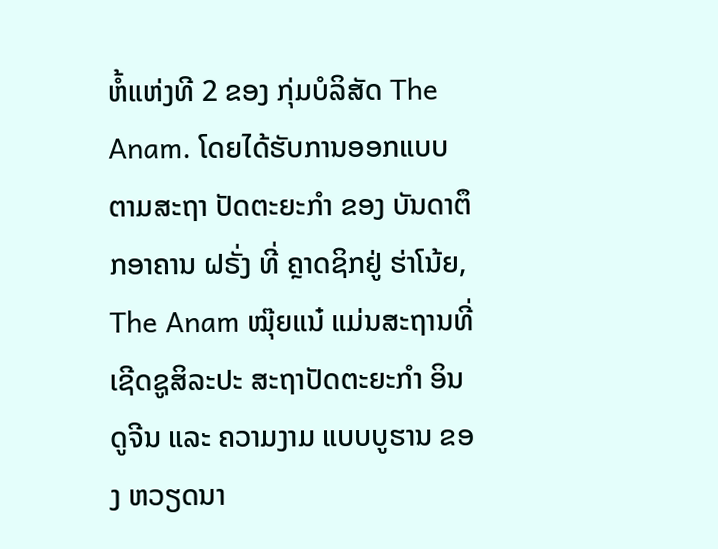ຫໍ້ແຫ່ງທີ 2 ຂອງ ກຸ່ມບໍລິສັດ The Anam. ໂດຍໄດ້ຮັບການອອກແບບ ຕາມສະຖາ ປັດຕະຍະກຳ ຂອງ ບັນດາຕຶກອາຄານ ຝຣັ່ງ ທີ່ ຄຼາດຊິກຢູ່ ຮ່າໂນ້ຍ, The Anam ໝຸ໊ຍແນ໋ ແມ່ນສະຖານທີ່ ເຊີດຊູສິລະປະ ສະຖາປັດຕະຍະກຳ ອິນດູຈີນ ແລະ ຄວາມງາມ ແບບບູຮານ ຂອງ ຫວຽດນາ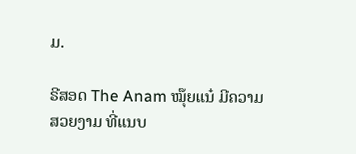ມ.

ຣີສອດ The Anam ໝຸ໊ຍແນ໋ ມີຄວາມສວຍງາມ ທີ່ແນບ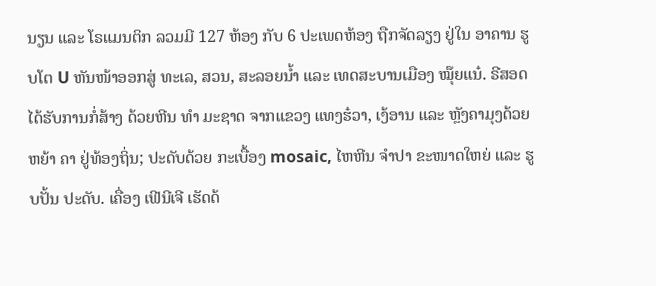ນຽນ ແລະ ໂຣແມນຕິກ ລວມມີ 127 ຫ້ອງ ກັບ 6 ປະເພດຫ້ອງ ຖືກຈັດລຽງ ຢູ່ໃນ ອາຄານ ຮູບໂຕ U ຫັນໜ້າອອກສູ່ ທະເລ, ສວນ, ສະລອຍນ້ຳ ແລະ ເທດສະບານເມືອງ ໝຸ໊ຍແນ໋. ຣີສອດ ໄດ້ຮັບການກໍ່ສ້າງ ດ້ວຍຫີນ ທຳ ມະຊາດ ຈາກແຂວງ ແທງຮ໋ວາ, ເງ້ອານ ແລະ ຫຼັງຄາມຸງດ້ວຍ ຫຍ້າ ຄາ ຢູ່ທ້ອງຖິ່ນ; ປະດັບດ້ວຍ ກະເບື້ອງ mosaic, ໄຫຫີນ ຈຳປາ ຂະໜາດໃຫຍ່ ແລະ ຮູບປັ້ນ ປະດັບ. ເຄື່ອງ ເຟີນີເຈີ ເຮັດດ້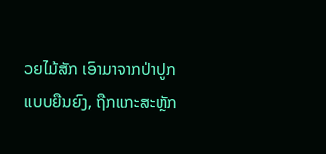ວຍໄມ້ສັກ ເອົາມາຈາກປ່າປູກ ແບບຍືນຍົງ, ຖືກແກະສະຫຼັກ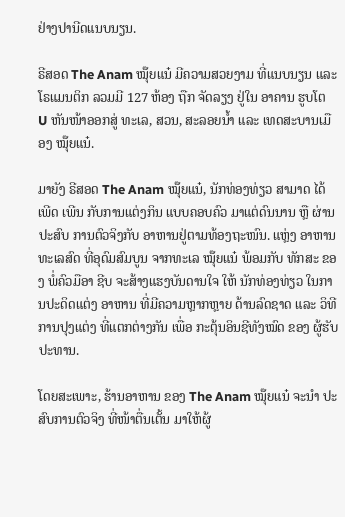ຢ່າງປານີດແນບນຽນ.

ຣີສອດ The Anam ໝຸ໊ຍແນ໋ ມີຄວາມສວຍງາມ ທີ່ແນບນຽນ ແລະ ໂຣແມນຕິກ ລວມມີ 127 ຫ້ອງ ຖືກ ຈັດລຽງ ຢູ່ໃນ ອາຄານ ຮູບໂຕ U ຫັນໜ້າອອກສູ່ ທະເລ, ສວນ, ສະລອຍນ້ຳ ແລະ ເທດສະບານເມືອງ ໝຸ໊ຍແນ໋.

ມາຍັງ ຣີສອດ The Anam ໝຸ໊ຍແນ໋, ນັກທ່ອງທ່ຽວ ສາມາດ ໄດ້ເພີດ ເພີນ ກັບການແຕ່ງກິນ ແບບຄອບຄົວ ມາແຕ່ດົນນານ ຫຼື ຜ່ານປະສົບ ການຕົວຈິງກັບ ອາຫານຢູ່ຕາມທ້ອງຖະໜົນ. ແຫຼ່ງ ອາຫານທະເລສົດ ທີ່ອຸດົມສົມບູນ ຈາກທະເລ ໝຸ໊ຍແນ໋ ພ້ອມກັບ ທັກສະ ຂອງ ພໍ່ຄົວມືອາ ຊີບ ຈະສ້າງແຮງບັນດານໃຈ ໃຫ້ ນັກທ່ອງທ່ຽວ ໃນການປະດິດແຕ່ງ ອາຫານ ທີ່ມີຄວາມຫຼາກຫຼາຍ ດ້ານລົດຊາດ ແລະ ວິທີການປຸງແຕ່ງ ທີ່ແຕກຕ່າງກັນ ເພື່ອ ກະຕຸ້ນອິນຊີທັງໝົດ ຂອງ ຜູ້ຮັບປະທານ.

ໂດຍສະເພາະ, ຮ້ານອາຫານ ຂອງ The Anam ໝຸ໊ຍແນ໋ ຈະນຳ ປະສົບການຕົວຈິງ ທີ່ໜ້າຕື່ນເຕັ້ນ ມາໃຫ້ຜູ້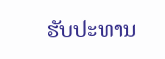ຮັບປະທານ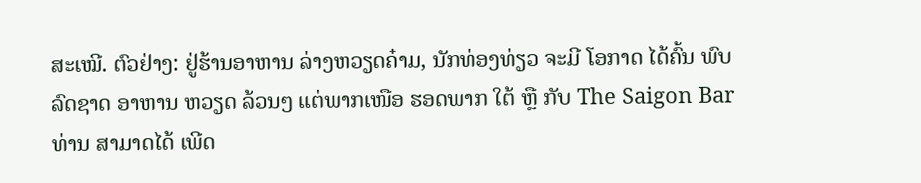ສະເໝີ. ຕົວຢ່າງ: ຢູ່ຮ້ານອາຫານ ລ່າງຫວຽດຄ໋າມ, ນັກທ່ອງທ່ຽວ ຈະມີ ໂອກາດ ໄດ້ຄົ້ນ ພົບລົດຊາດ ອາຫານ ຫວຽດ ລ້ວນໆ ແຕ່ພາກເໜືອ ຮອດພາກ ໃຕ້ ຫຼື ກັບ The Saigon Bar ທ່ານ ສາມາດໄດ້ ເພີດ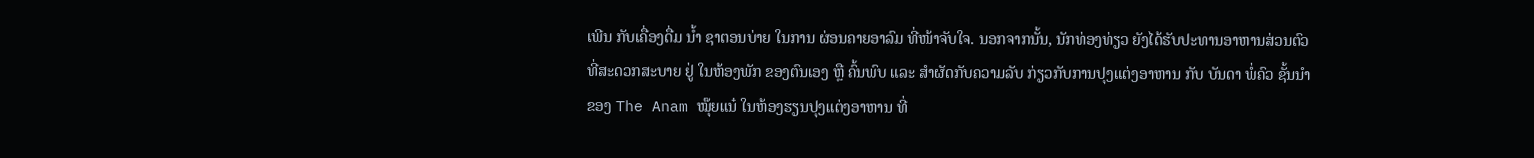ເພີນ ກັບເຄື່ອງດື່ມ ນໍ້າ ຊາຕອນບ່າຍ ໃນການ ຜ່ອນຄາຍອາລົມ ທີ່ໜ້າຈັບໃຈ. ນອກຈາກນັ້ນ, ນັກທ່ອງທ່ຽວ ຍັງໄດ້ຮັບປະທານອາຫານສ່ວນຕົວ ທີ່ສະດວກສະບາຍ ຢູ່ ໃນຫ້ອງພັກ ຂອງຕົນເອງ ຫຼື ຄົ້ນພົບ ແລະ ສຳຜັດກັບຄວາມລັບ ກ່ຽວກັບການປຸງແຕ່ງອາຫານ ກັບ ບັນດາ ພໍ່ຄົວ ຊັ້ນນຳ ຂອງ The Anam ໝຸ໊ຍແນ໋ ໃນຫ້ອງຮຽນປຸງແຕ່ງອາຫານ ທີ່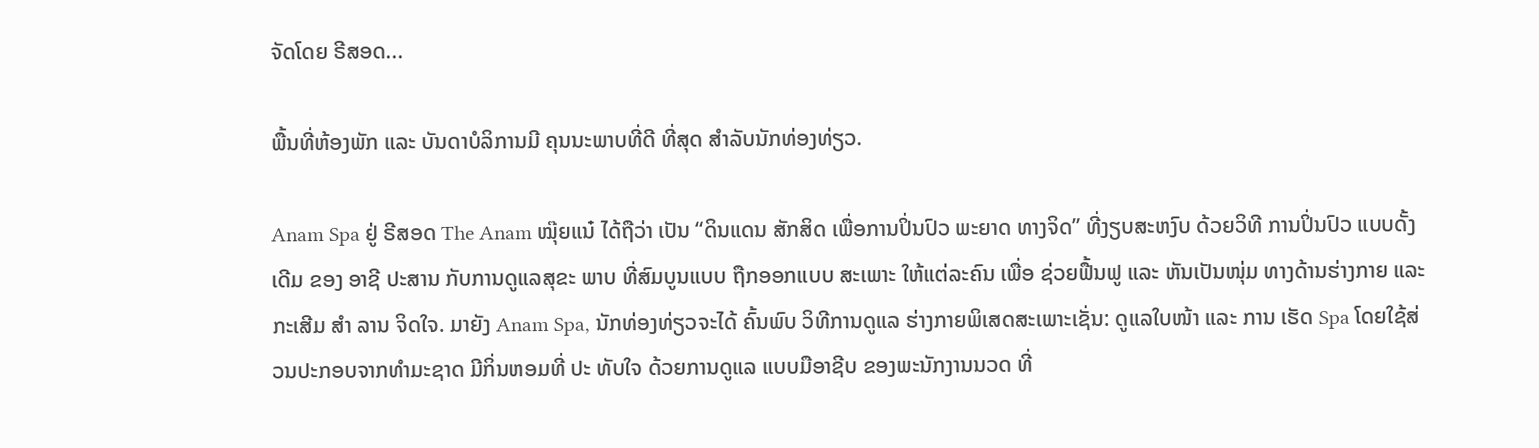ຈັດໂດຍ ຣີສອດ...

ພື້ນທີ່ຫ້ອງພັກ ແລະ ບັນດາບໍລິການມີ ຄຸນນະພາບທີ່ດີ ທີ່ສຸດ ສໍາລັບນັກທ່ອງທ່ຽວ.

Anam Spa ຢູ່ ຣີສອດ The Anam ໝຸ໊ຍແນ໋ ໄດ້ຖືວ່າ ເປັນ “ດິນແດນ ສັກສິດ ເພື່ອການປິ່ນປົວ ພະຍາດ ທາງຈິດ” ທີ່ງຽບສະຫງົບ ດ້ວຍວິທີ ການປິ່ນປົວ ແບບດັ້ງເດີມ ຂອງ ອາຊີ ປະສານ ກັບການດູແລສຸຂະ ພາບ ທີ່ສົມບູນແບບ ຖືກອອກແບບ ສະເພາະ ໃຫ້ແຕ່ລະຄົນ ເພື່ອ ຊ່ວຍຟື້ນຟູ ແລະ ຫັນເປັນໜຸ່ມ ທາງດ້ານຮ່າງກາຍ ແລະ ກະເສີມ ສຳ ລານ ຈິດໃຈ. ມາຍັງ Anam Spa, ນັກທ່ອງທ່ຽວຈະໄດ້ ຄົ້ນພົບ ວິທີການດູແລ ຮ່າງກາຍພິເສດສະເພາະເຊັ່ນ: ດູແລໃບໜ້າ ແລະ ການ ເຮັດ Spa ໂດຍໃຊ້ສ່ວນປະກອບຈາກທຳມະຊາດ ມີກິ່ນຫອມທີ່ ປະ ທັບໃຈ ດ້ວຍການດູແລ ແບບມືອາຊີບ ຂອງພະນັກງານນວດ ທີ່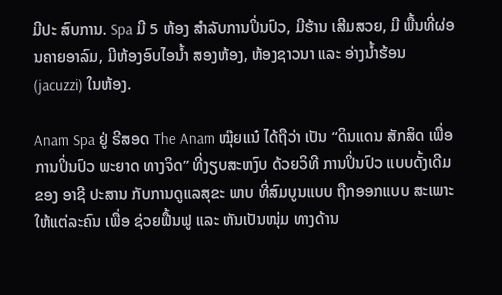ມີປະ ສົບການ. Spa ມີ 5 ຫ້ອງ ສຳລັບການປິ່ນປົວ, ມີຮ້ານ ເສີມສວຍ, ມີ ພື້ນທີ່ຜ່ອນຄາຍອາລົມ, ມີຫ້ອງອົບໄອນໍ້າ ສອງຫ້ອງ, ຫ້ອງຊາວນາ ແລະ ອ່າງນໍ້າຮ້ອນ (jacuzzi) ໃນຫ້ອງ.

Anam Spa ຢູ່ ຣີສອດ The Anam ໝຸ໊ຍແນ໋ ໄດ້ຖືວ່າ ເປັນ “ດິນແດນ ສັກສິດ ເພື່ອການປິ່ນປົວ ພະຍາດ ທາງຈິດ” ທີ່ງຽບສະຫງົບ ດ້ວຍວິທີ ການປິ່ນປົວ ແບບດັ້ງເດີມ ຂອງ ອາຊີ ປະສານ ກັບການດູແລສຸຂະ ພາບ ທີ່ສົມບູນແບບ ຖືກອອກແບບ ສະເພາະ ໃຫ້ແຕ່ລະຄົນ ເພື່ອ ຊ່ວຍຟື້ນຟູ ແລະ ຫັນເປັນໜຸ່ມ ທາງດ້ານ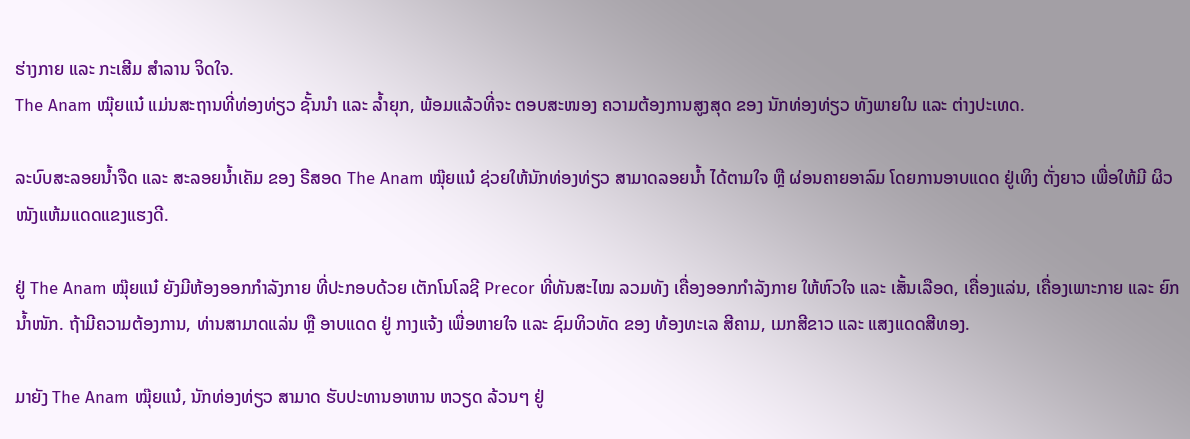ຮ່າງກາຍ ແລະ ກະເສີມ ສຳລານ ຈິດໃຈ.
The Anam ໝຸ໊ຍແນ໋ ແມ່ນສະຖານທີ່ທ່ອງທ່ຽວ ຊັ້ນນຳ ແລະ ລໍ້າຍຸກ, ພ້ອມແລ້ວທີ່ຈະ ຕອບສະໜອງ ຄວາມຕ້ອງການສູງສຸດ ຂອງ ນັກທ່ອງທ່ຽວ ທັງພາຍໃນ ແລະ ຕ່າງປະເທດ.

ລະບົບສະລອຍນໍ້າຈືດ ແລະ ສະລອຍນໍ້າເຄັມ ຂອງ ຣີສອດ The Anam ໝຸ໊ຍແນ໋ ຊ່ວຍໃຫ້ນັກທ່ອງທ່ຽວ ສາມາດລອຍນໍ້າ ໄດ້ຕາມໃຈ ຫຼື ຜ່ອນຄາຍອາລົມ ໂດຍການອາບແດດ ຢູ່ເທິງ ຕັ່ງຍາວ ເພື່ອໃຫ້ມີ ຜິວໜັງແຫ້ມແດດແຂງແຮງດີ.

ຢູ່ The Anam ໝຸ໊ຍແນ໋ ຍັງມີຫ້ອງອອກກຳລັງກາຍ ທີ່ປະກອບດ້ວຍ ເຕັກໂນໂລຊີ Precor ທີ່ທັນສະໄໝ ລວມທັງ ເຄື່ອງອອກກຳລັງກາຍ ໃຫ້ຫົວໃຈ ແລະ ເສັ້ນເລືອດ, ເຄື່ອງແລ່ນ, ເຄື່ອງເພາະກາຍ ແລະ ຍົກ ນໍ້າໜັກ. ຖ້າມີຄວາມຕ້ອງການ, ທ່ານສາມາດແລ່ນ ຫຼື ອາບແດດ ຢູ່ ກາງແຈ້ງ ເພື່ອຫາຍໃຈ ແລະ ຊົມທິວທັດ ຂອງ ທ້ອງທະເລ ສີຄາມ, ເມກສີຂາວ ແລະ ແສງແດດສີທອງ.

ມາຍັງ The Anam ໝຸ໊ຍແນ໋, ນັກທ່ອງທ່ຽວ ສາມາດ ຮັບປະທານອາຫານ ຫວຽດ ລ້ວນໆ ຢູ່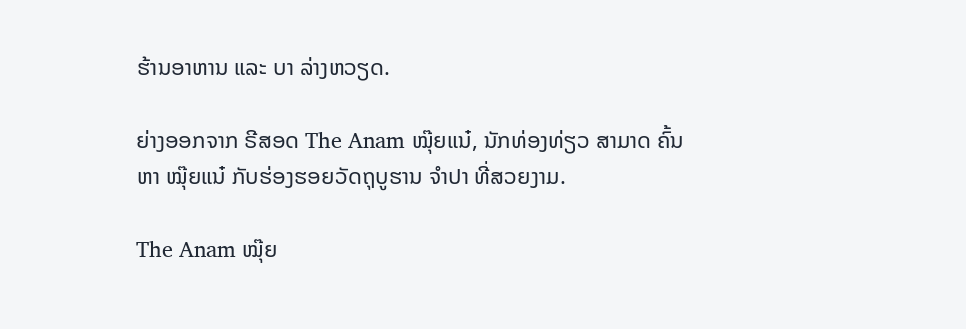ຮ້ານອາຫານ ແລະ ບາ ລ່າງຫວຽດ.

ຍ່າງອອກຈາກ ຣີສອດ The Anam ໝຸ໊ຍແນ໋, ນັກທ່ອງທ່ຽວ ສາມາດ ຄົ້ນຫາ ໝຸ໊ຍແນ໋ ກັບຮ່ອງຮອຍວັດຖຸບູຮານ ຈໍາປາ ທີ່ສວຍງາມ.

The Anam ໝຸ໊ຍ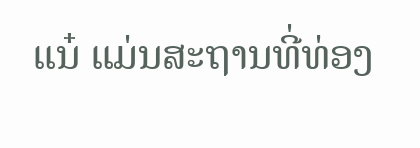ແນ໋ ແມ່ນສະຖານທີ່ທ່ອງ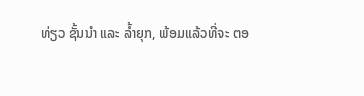ທ່ຽວ ຊັ້ນນຳ ແລະ ລໍ້າຍຸກ, ພ້ອມແລ້ວທີ່ຈະ ຕອ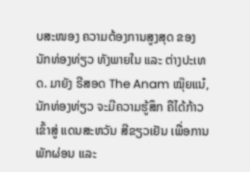ບສະໜອງ ຄວາມຕ້ອງການສູງສຸດ ຂອງ ນັກທ່ອງທ່ຽວ ທັງພາຍໃນ ແລະ ຕ່າງປະເທດ. ມາຍັງ ຣີສອດ The Anam ໝຸ໊ຍແນ໋, ນັກທ່ອງທ່ຽວ ຈະມີຄວາມຮູ້ສຶກ ຄືໄດ້ກ້າວເຂົ້າສູ່ ແດນສະຫວັນ ສີຂຽວເຢັນ ເພື່ອການພັກຜ່ອນ ແລະ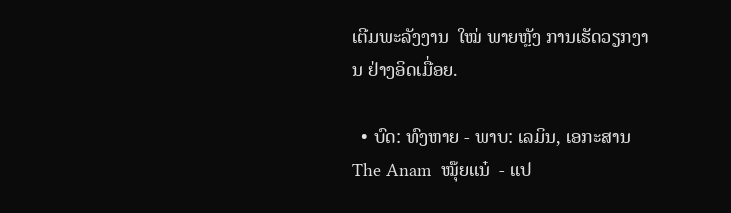ເຕີມພະລັງງານ  ໃໝ່ ພາຍຫຼັງ ການເຮັດວຽກງານ ຢ່າງອິດເມື່ອຍ.

  • ບົດ: ທົງຫາຍ - ພາບ: ເລມິນ, ເອກະສານ The Anam  ໝຸ໊ຍແນ໋  - ແປ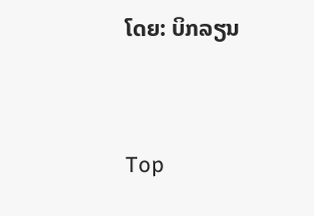ໂດຍ: ບິກລຽນ




Top